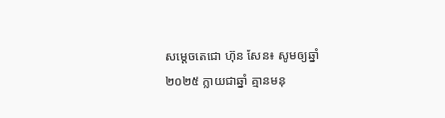សម្តេចតេជោ ហ៊ុន សែន៖ សូមឲ្យឆ្នាំ២០២៥ ក្លាយជាឆ្នាំ គ្មានមនុ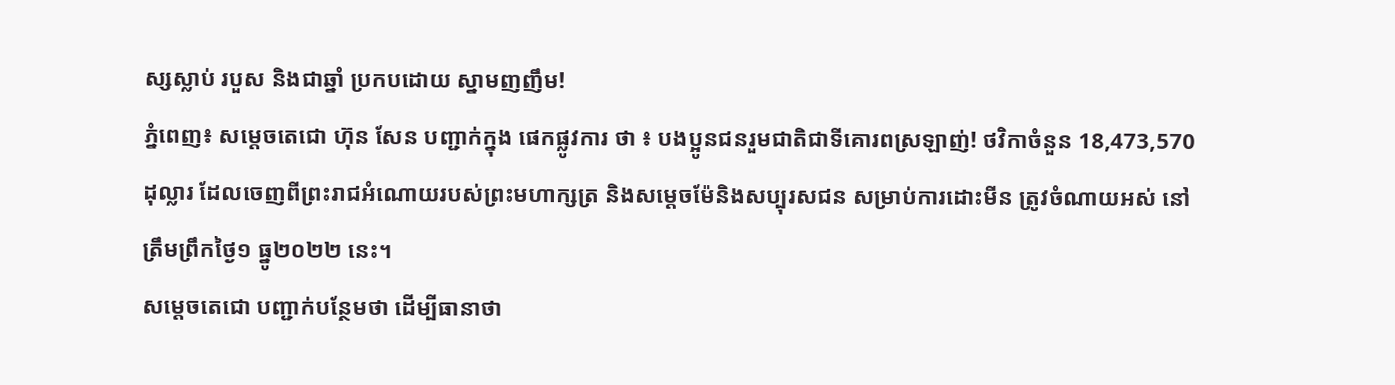ស្សស្លាប់ របួស និងជាឆ្នាំ ប្រកបដោយ ស្នាមញញឹម!
ភ្នំពេញ៖ សម្តេចតេជោ ហ៊ុន សែន បញ្ជាក់ក្នុង ផេកផ្លូវការ ថា ៖ បងប្អូនជនរួមជាតិជាទីគោរពស្រឡាញ់! ថវិកាចំនួន 18,473,570 ដុល្លារ ដែលចេញពីព្រះរាជអំណោយរបស់ព្រះមហាក្សត្រ និងសម្តេចម៉ែនិងសប្បុរសជន សម្រាប់ការដោះមីន ត្រូវចំណាយអស់ នៅត្រឹមព្រឹកថ្ងៃ១ ធ្នូ២០២២ នេះ។
សម្តេចតេជោ បញ្ជាក់បន្ថែមថា ដើម្បីធានាថា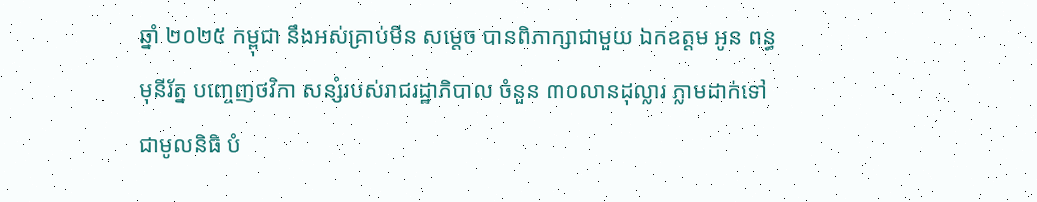ឆ្នាំ ២០២៥ កម្ពុជា នឹងអស់គ្រាប់មីន សម្តេច បានពិភាក្សាជាមួយ ឯកឧត្តម អូន ពន្ធមុនីរ័ត្ន បញ្ចេញថវិកា សន្សំរបស់រាជរដ្ឋាភិបាល ចំនួន ៣០លានដុល្លារ ភ្លាមដាក់ទៅជាមូលនិធិ បំ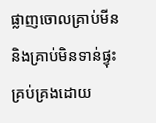ផ្លាញចោលគ្រាប់មីននិងគ្រាប់មិនទាន់ផ្ទុះគ្រប់គ្រងដោយ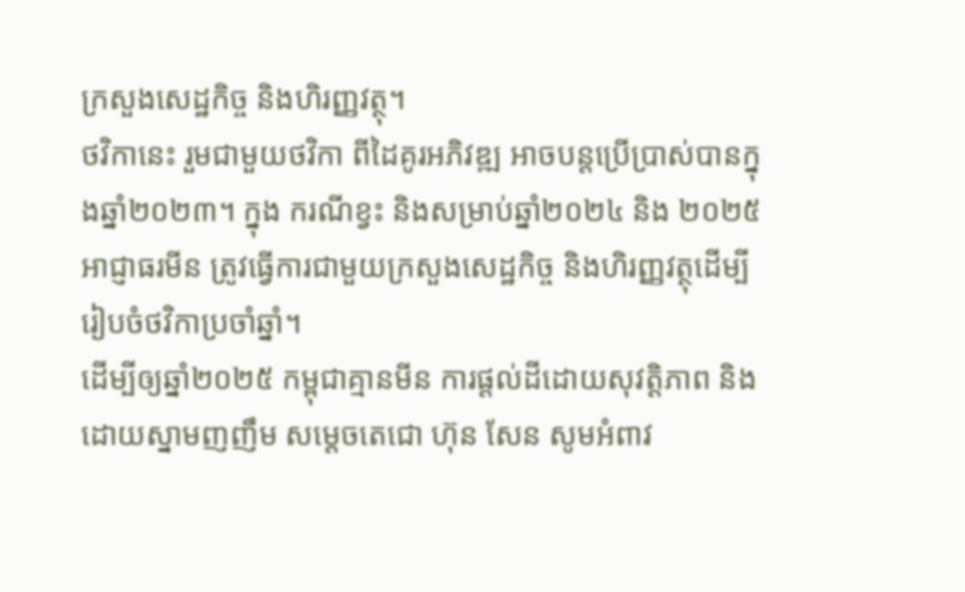ក្រសួងសេដ្ឋកិច្ច និងហិរញ្ញវត្ថុ។
ថវិកានេះ រួមជាមួយថវិកា ពីដៃគូរអភិវឌ្ឍ អាចបន្តប្រើប្រាស់បានក្នុងឆ្នាំ២០២៣។ ក្នុង ករណីខ្វះ និងសម្រាប់ឆ្នាំ២០២៤ និង ២០២៥ អាជ្ញាធរមីន ត្រូវធ្វើការជាមួយក្រសួងសេដ្ឋកិច្ច និងហិរញ្ញវត្ថុដើម្បី
រៀបចំថវិកាប្រចាំឆ្នាំ។
ដើម្បីឲ្យឆ្នាំ២០២៥ កម្ពុជាគ្មានមីន ការផ្តល់ដីដោយសុវត្តិភាព និងដោយស្នាមញញឹម សម្តេចតេជោ ហ៊ុន សែន សូមអំពាវ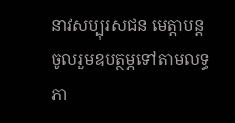នាវសប្បុរសជន មេត្តាបន្តចូលរួមឧបត្ថម្ភទៅតាមលទ្ធភា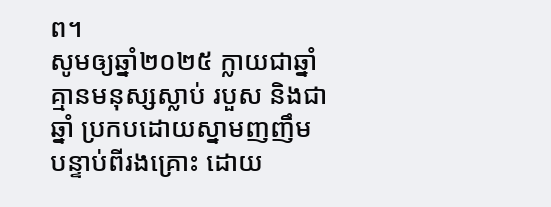ព។
សូមឲ្យឆ្នាំ២០២៥ ក្លាយជាឆ្នាំ គ្មានមនុស្សស្លាប់ របួស និងជាឆ្នាំ ប្រកបដោយស្នាមញញឹម បន្ទាប់ពីរងគ្រោះ ដោយ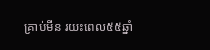គ្រាប់មីន រយះពេល៥៥ឆ្នាំ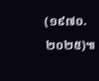(១៩៧០.២០២៥)៕